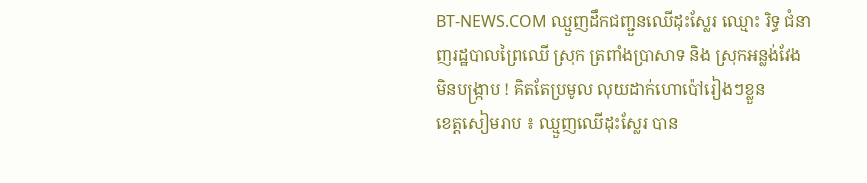BT-NEWS.COM ឈ្មួញដឹកជញ្ជួនឈើដុះស្លែរ ឈ្មោះ រិទ្ធ ជំនាញរដ្ឋបាលព្រៃឈើ ស្រុក ត្រពាំងប្រាសាទ និង ស្រុកអន្លង់វែង
មិនបង្រ្កាប ! គិតតែប្រមូល លុយដាក់ហោប៉ៅរៀងៗខ្លួន
ខេត្តសៀមរាប ៖ ឈ្មួញឈើដុះស្លែរ បាន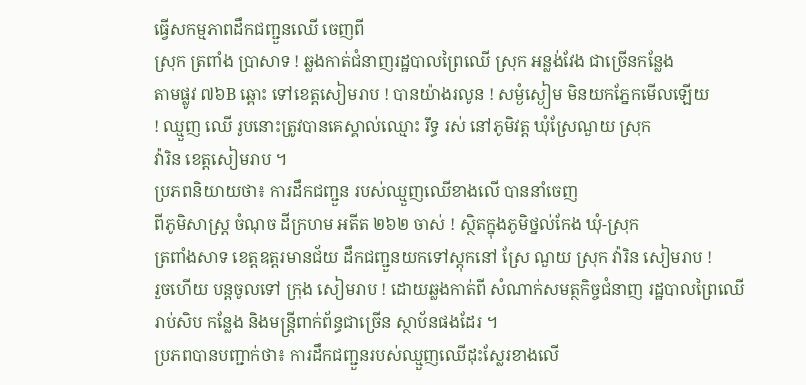ធ្វើសកម្មភាពដឹកជញ្ជួនឈើ ចេញពី
ស្រុក ត្រពាំង ប្រាសាទ ! ឆ្លងកាត់ជំនាញរដ្ឋបាលព្រៃឈើ ស្រុក អន្លង់វែង ជាច្រើនកន្លែង
តាមផ្លូវ ៧៦B ឆ្ពោះ ទៅខេត្តសៀមរាប ! បានយ៉ាងរលូន ! សម្ងំស្ងៀម មិនយកភ្នែកមើលឡើយ
! ឈ្មួញ ឈើ រូបនោះត្រូវបានគេស្គាល់ឈ្មោះ រឹទ្ធ រស់ នៅភូមិវត្ដ ឃុំស្រែណួយ ស្រុក
វ៉ារិន ខេត្ដសៀមរាប ។
ប្រភពនិយាយថា៖ ការដឹកជញ្ជួន របស់ឈ្មួញឈើខាងលើ បាននាំចេញ
ពីភូមិសាស្ដ្រ ចំណុច ដីក្រហម អតីត ២៦២ ចាស់ ! ស្ថិតក្នុងភូមិថ្នល់កែង ឃុំ-ស្រុក
ត្រពាំងសាទ ខេត្ដឧត្ដរមានជ័យ ដឹកជញ្ជួនយកទៅស្តុកនៅ ស្រែ ណួយ ស្រុក វ៉ារិន សៀមរាប !
រួចហើយ បន្តចូលទៅ ក្រុង សៀមរាប ! ដោយឆ្លងកាត់ពី សំណាក់សមត្ថកិច្ចជំនាញ រដ្ឋបាលព្រៃឈើ
រាប់សិប កន្លែង និងមន្រ្តីពាក់ព័ន្ធជាច្រើន ស្ថាប័នផងដែរ ។
ប្រភពបានបញ្ជាក់ថា៖ ការដឹកជញ្ជួនរបស់ឈ្មួញឈើដុះស្លែរខាងលើ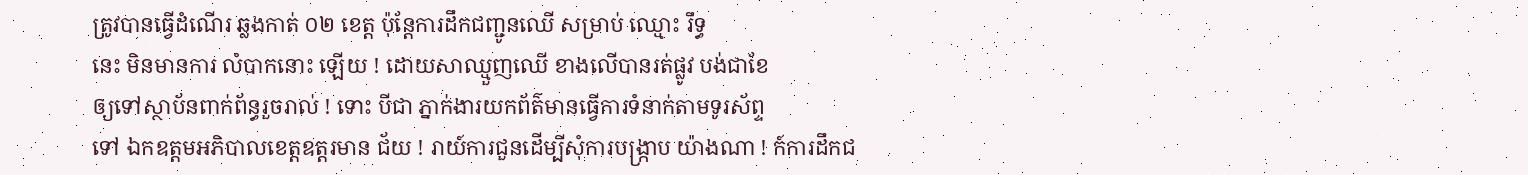ត្រូវបានធ្វើដំណើរ ឆ្លងកាត់ ០២ ខេត្ត ប៉ុន្តែការដឹកជញ្ជូនឈើ សម្រាប់ ឈ្មោះ រឹទ្ធ
នេះ មិនមានការ លំបាកនោះ ឡើយ ! ដោយសាឈ្មួញឈើ ខាងលើបានរត់ផ្លូវ បង់ជាខែ
ឲ្យទៅស្ថាប័នពាក់ព័ន្ធរួចរាល់ ! ទោះ បីជា ភ្នាក់ងារយកព័ត៌មានធ្វើការទំនាក់តាមទូរស័ព្ទ
ទៅ ឯកឧត្តមអភិបាលខេត្តឧត្តរមាន ជ័យ ! រាយ៍ការជួនដើម្បីសុំការបង្រ្កាប យ៉ាងណា ! ក៍ការដឹកជ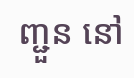ញ្ជួន នៅ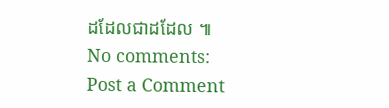ដដែលជាដដែល ៕
No comments:
Post a Comment